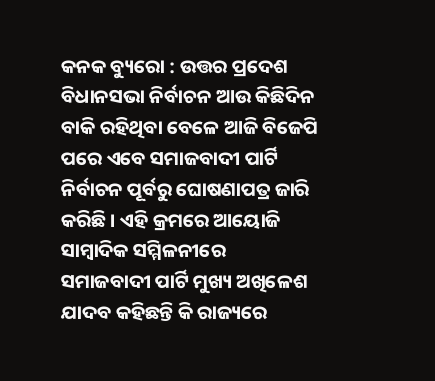କନକ ବ୍ୟୁରୋ : ଉତ୍ତର ପ୍ରଦେଶ ବିଧାନସଭା ନିର୍ବାଚନ ଆଉ କିଛିଦିନ ବାକି ରହିଥିବା ବେଳେ ଆଜି ବିଜେପି ପରେ ଏବେ ସମାଜବାଦୀ ପାର୍ଟି ନିର୍ବାଚନ ପୂର୍ବରୁ ଘୋଷଣାପତ୍ର ଜାରି କରିଛି । ଏହି କ୍ରମରେ ଆୟୋଜି ସାମ୍ବାଦିକ ସମ୍ମିଳନୀରେ ସମାଜବାଦୀ ପାର୍ଟି ମୁଖ୍ୟ ଅଖିଳେଶ ଯାଦବ କହିଛନ୍ତି କି ରାଜ୍ୟରେ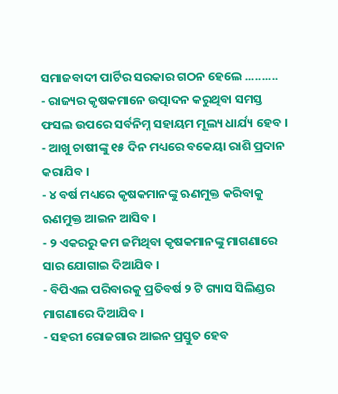ସମାଜବାଦୀ ପାର୍ଟିର ସରକାର ଗଠନ ହେଲେ ..........
- ରାଜ୍ୟର କୃଷକମାନେ ଉତ୍ପାଦନ କରୁଥିବା ସମସ୍ତ ଫସଲ ଉପରେ ସର୍ବନିମ୍ନ ସହାୟମ ମୂଲ୍ୟ ଧାର୍ଯ୍ୟ ହେବ ।
- ଆଖୁ ଚାଷୀଙ୍କୁ ୧୫ ଦିନ ମଧ୍ୟରେ ବକେୟା ରାଶି ପ୍ରଦାନ କରାଯିବ ।
- ୪ ବର୍ଷ ମଧ୍ୟରେ କୃଷକମାନଙ୍କୁ ଋଣମୁକ୍ତ କରିବାକୁ ଋଣମୁକ୍ତ ଆଇନ ଆସିବ ।
- ୨ ଏକରରୁ କମ ଜମିଥିବା କୃଷକମାନଙ୍କୁ ମାଗଣାରେ ସାର ଯୋଗାଇ ଦିଆଯିବ ।
- ବିପିଏଲ ପରିବାରକୁ ପ୍ରତିବର୍ଷ ୨ ଟି ଗ୍ୟାସ ସିଲିଣ୍ଡର ମାଗଣାରେ ଦିଆଯିବ ।
- ସହରୀ ରୋଜଗାର ଆଇନ ପ୍ରସ୍ତୁତ ହେବ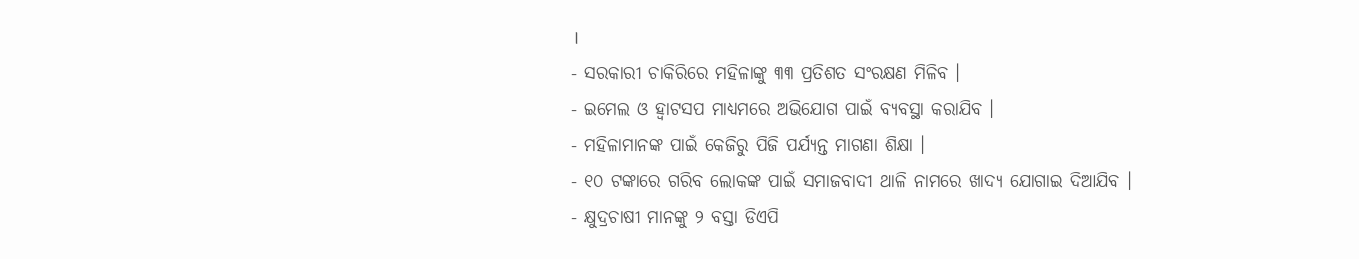।
- ସରକାରୀ ଚାକିରିରେ ମହିଳାଙ୍କୁ ୩୩ ପ୍ରତିଶତ ସଂରକ୍ଷଣ ମିଳିବ ।
- ଇମେଲ ଓ ହ୍ୱାଟସପ ମାଧ୍ୟମରେ ଅଭିଯୋଗ ପାଇଁ ବ୍ୟବସ୍ଥା କରାଯିବ ।
- ମହିଳାମାନଙ୍କ ପାଇଁ କେଜିରୁ ପିଜି ପର୍ଯ୍ୟନ୍ତ ମାଗଣା ଶିକ୍ଷା ।
- ୧୦ ଟଙ୍କାରେ ଗରିବ ଲୋକଙ୍କ ପାଇଁ ସମାଜବାଦୀ ଥାଳି ନାମରେ ଖାଦ୍ୟ ଯୋଗାଇ ଦିଆଯିବ ।
- କ୍ଷୁଦ୍ରଚାଷୀ ମାନଙ୍କୁ ୨ ବସ୍ତା ଡିଏପି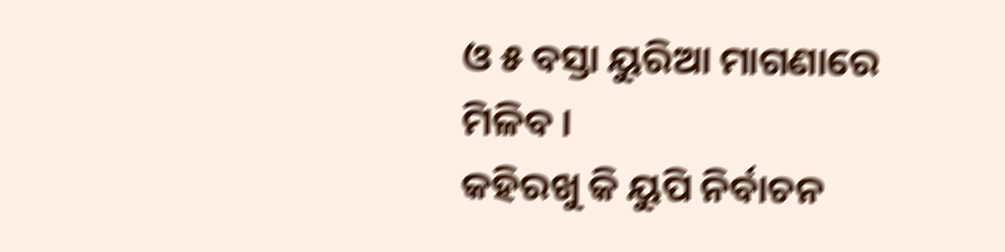ଓ ୫ ବସ୍ତା ୟୁରିଆ ମାଗଣାରେ ମିଳିବ ।
କହିରଖୁ କି ୟୁପି ନିର୍ବାଚନ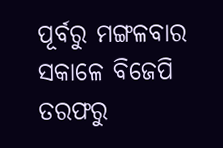ପୂର୍ବରୁ ମଙ୍ଗଳବାର ସକାଳେ ବିଜେପି ତରଫରୁ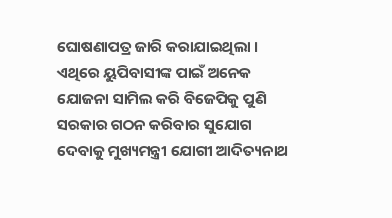ଘୋଷଣାପତ୍ର ଜାରି କରାଯାଇଥିଲା । ଏଥିରେ ୟୁପିବାସୀଙ୍କ ପାଇଁ ଅନେକ ଯୋଜନା ସାମିଲ କରି ବିଜେପିକୁ ପୁଣି ସରକାର ଗଠନ କରିବାର ସୁଯୋଗ ଦେବାକୁ ମୁଖ୍ୟମନ୍ତ୍ରୀ ଯୋଗୀ ଆଦିତ୍ୟନାଥ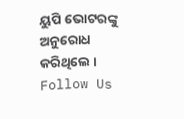ୟୁପି ଭୋଟରଙ୍କୁ ଅନୁରୋଧ କରିଥିଲେ ।
Follow Us